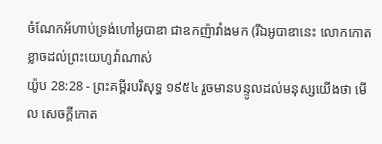ចំណែកអ័ហាប់ទ្រង់ហៅអូបាឌា ជាឧកញ៉ាវាំងមក (រីឯអូបាឌានេះ លោកកោតខ្លាចដល់ព្រះយេហូវ៉ាណាស់
យ៉ូប 28:28 - ព្រះគម្ពីរបរិសុទ្ធ ១៩៥៤ រួចមានបន្ទូលដល់មនុស្សយើងថា មើល សេចក្ដីកោត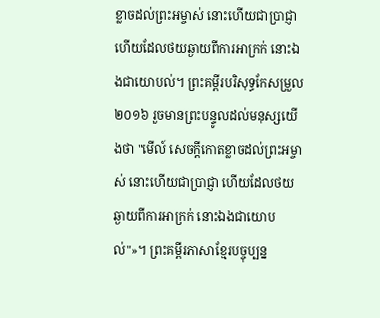ខ្លាចដល់ព្រះអម្ចាស់ នោះហើយជាប្រាជ្ញា ហើយដែលថយឆ្ងាយពីការអាក្រក់ នោះឯងជាយោបល់។ ព្រះគម្ពីរបរិសុទ្ធកែសម្រួល ២០១៦ រួចមានព្រះបន្ទូលដល់មនុស្សយើងថា "មើល៍ សេចក្ដីកោតខ្លាចដល់ព្រះអម្ចាស់ នោះហើយជាប្រាជ្ញា ហើយដែលថយឆ្ងាយពីការអាក្រក់ នោះឯងជាយោបល់"»។ ព្រះគម្ពីរភាសាខ្មែរបច្ចុប្បន្ន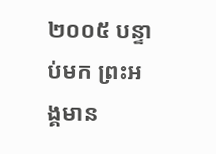២០០៥ បន្ទាប់មក ព្រះអង្គមាន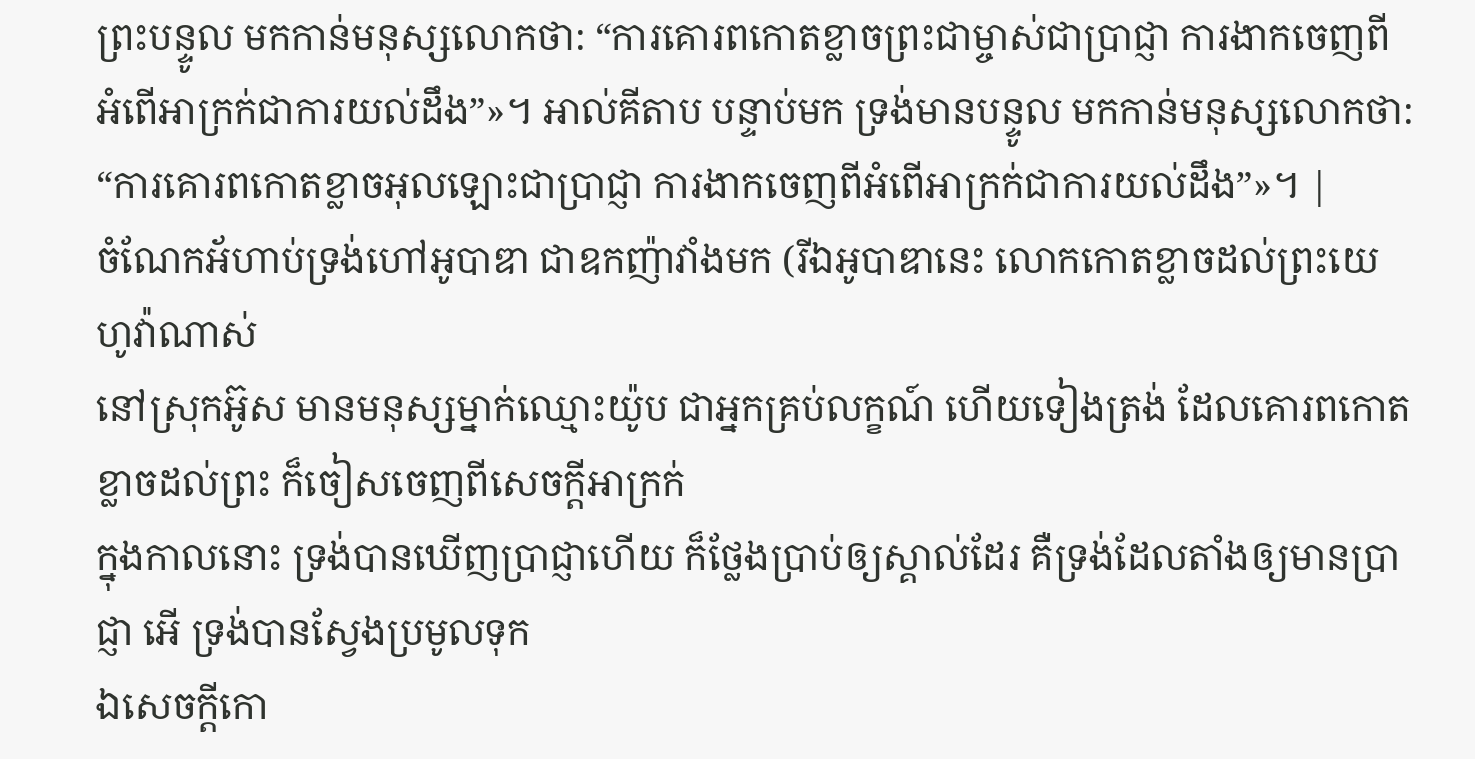ព្រះបន្ទូល មកកាន់មនុស្សលោកថា: “ការគោរពកោតខ្លាចព្រះជាម្ចាស់ជាប្រាជ្ញា ការងាកចេញពីអំពើអាក្រក់ជាការយល់ដឹង”»។ អាល់គីតាប បន្ទាប់មក ទ្រង់មានបន្ទូល មកកាន់មនុស្សលោកថា: “ការគោរពកោតខ្លាចអុលឡោះជាប្រាជ្ញា ការងាកចេញពីអំពើអាក្រក់ជាការយល់ដឹង”»។ |
ចំណែកអ័ហាប់ទ្រង់ហៅអូបាឌា ជាឧកញ៉ាវាំងមក (រីឯអូបាឌានេះ លោកកោតខ្លាចដល់ព្រះយេហូវ៉ាណាស់
នៅស្រុកអ៊ូស មានមនុស្សម្នាក់ឈ្មោះយ៉ូប ជាអ្នកគ្រប់លក្ខណ៍ ហើយទៀងត្រង់ ដែលគោរពកោតខ្លាចដល់ព្រះ ក៏ចៀសចេញពីសេចក្ដីអាក្រក់
ក្នុងកាលនោះ ទ្រង់បានឃើញប្រាជ្ញាហើយ ក៏ថ្លែងប្រាប់ឲ្យស្គាល់ដែរ គឺទ្រង់ដែលតាំងឲ្យមានប្រាជ្ញា អើ ទ្រង់បានស្វែងប្រមូលទុក
ឯសេចក្ដីកោ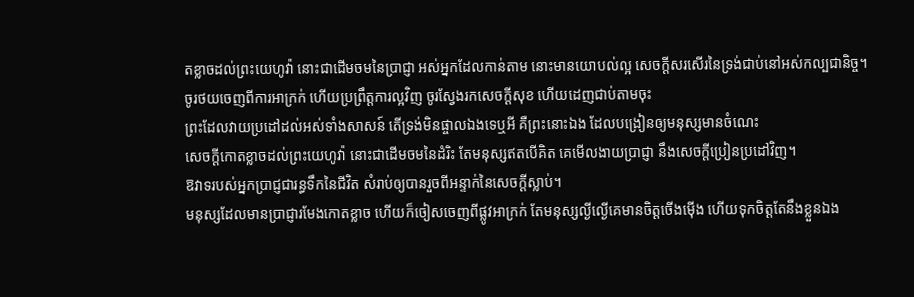តខ្លាចដល់ព្រះយេហូវ៉ា នោះជាដើមចមនៃប្រាជ្ញា អស់អ្នកដែលកាន់តាម នោះមានយោបល់ល្អ សេចក្ដីសរសើរនៃទ្រង់ជាប់នៅអស់កល្បជានិច្ច។
ចូរថយចេញពីការអាក្រក់ ហើយប្រព្រឹត្តការល្អវិញ ចូរស្វែងរកសេចក្ដីសុខ ហើយដេញជាប់តាមចុះ
ព្រះដែលវាយប្រដៅដល់អស់ទាំងសាសន៍ តើទ្រង់មិនផ្ចាលឯងទេឬអី គឺព្រះនោះឯង ដែលបង្រៀនឲ្យមនុស្សមានចំណេះ
សេចក្ដីកោតខ្លាចដល់ព្រះយេហូវ៉ា នោះជាដើមចមនៃដំរិះ តែមនុស្សឥតបើគិត គេមើលងាយប្រាជ្ញា នឹងសេចក្ដីប្រៀនប្រដៅវិញ។
ឱវាទរបស់អ្នកប្រាជ្ញជារន្ធទឹកនៃជីវិត សំរាប់ឲ្យបានរួចពីអន្ទាក់នៃសេចក្ដីស្លាប់។
មនុស្សដែលមានប្រាជ្ញារមែងកោតខ្លាច ហើយក៏ចៀសចេញពីផ្លូវអាក្រក់ តែមនុស្សល្ងីល្ងើគេមានចិត្តចើងម៉ើង ហើយទុកចិត្តតែនឹងខ្លួនឯង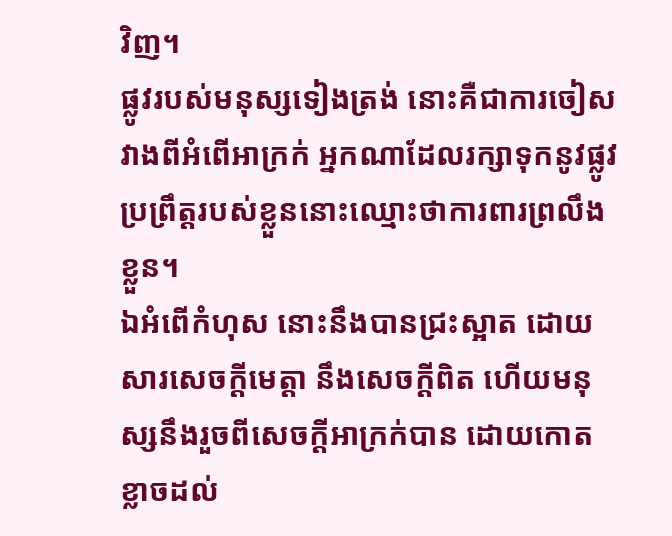វិញ។
ផ្លូវរបស់មនុស្សទៀងត្រង់ នោះគឺជាការចៀសវាងពីអំពើអាក្រក់ អ្នកណាដែលរក្សាទុកនូវផ្លូវប្រព្រឹត្តរបស់ខ្លួននោះឈ្មោះថាការពារព្រលឹងខ្លួន។
ឯអំពើកំហុស នោះនឹងបានជ្រះស្អាត ដោយសារសេចក្ដីមេត្តា នឹងសេចក្ដីពិត ហើយមនុស្សនឹងរួចពីសេចក្ដីអាក្រក់បាន ដោយកោតខ្លាចដល់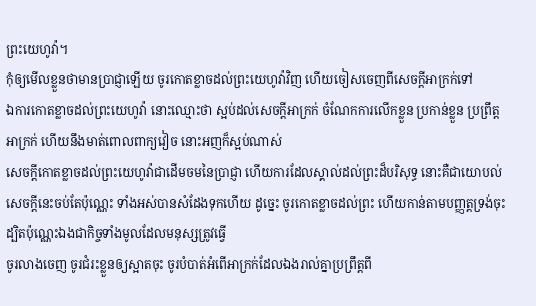ព្រះយេហូវ៉ា។
កុំឲ្យមើលខ្លួនថាមានប្រាជ្ញាឡើយ ចូរកោតខ្លាចដល់ព្រះយេហូវ៉ាវិញ ហើយចៀសចេញពីសេចក្ដីអាក្រក់ទៅ
ឯការកោតខ្លាចដល់ព្រះយេហូវ៉ា នោះឈ្មោះថា ស្អប់ដល់សេចក្ដីអាក្រក់ ចំណែកការលើកខ្លួន ប្រកាន់ខ្លួន ប្រព្រឹត្តអាក្រក់ ហើយនឹងមាត់ពោលពាក្យវៀច នោះអញក៏ស្អប់ណាស់
សេចក្ដីកោតខ្លាចដល់ព្រះយេហូវ៉ាជាដើមចមនៃប្រាជ្ញា ហើយការដែលស្គាល់ដល់ព្រះដ៏បរិសុទ្ធ នោះគឺជាយោបល់
សេចក្ដីនេះចប់តែប៉ុណ្ណេះ ទាំងអស់បានសំដែងទុកហើយ ដូច្នេះ ចូរកោតខ្លាចដល់ព្រះ ហើយកាន់តាមបញ្ញត្តទ្រង់ចុះ ដ្បិតប៉ុណ្ណេះឯងជាកិច្ចទាំងមូលដែលមនុស្សត្រូវធ្វើ
ចូរលាងចេញ ចូរជំរះខ្លួនឲ្យស្អាតចុះ ចូរបំបាត់អំពើអាក្រក់ដែលឯងរាល់គ្នាប្រព្រឹត្តពី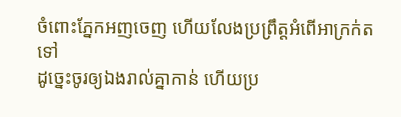ចំពោះភ្នែកអញចេញ ហើយលែងប្រព្រឹត្តអំពើអាក្រក់តទៅ
ដូច្នេះចូរឲ្យឯងរាល់គ្នាកាន់ ហើយប្រ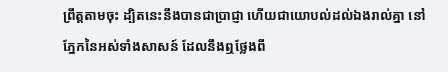ព្រឹត្តតាមចុះ ដ្បិតនេះនឹងបានជាប្រាជ្ញា ហើយជាយោបល់ដល់ឯងរាល់គ្នា នៅភ្នែកនៃអស់ទាំងសាសន៍ ដែលនឹងឮថ្លែងពី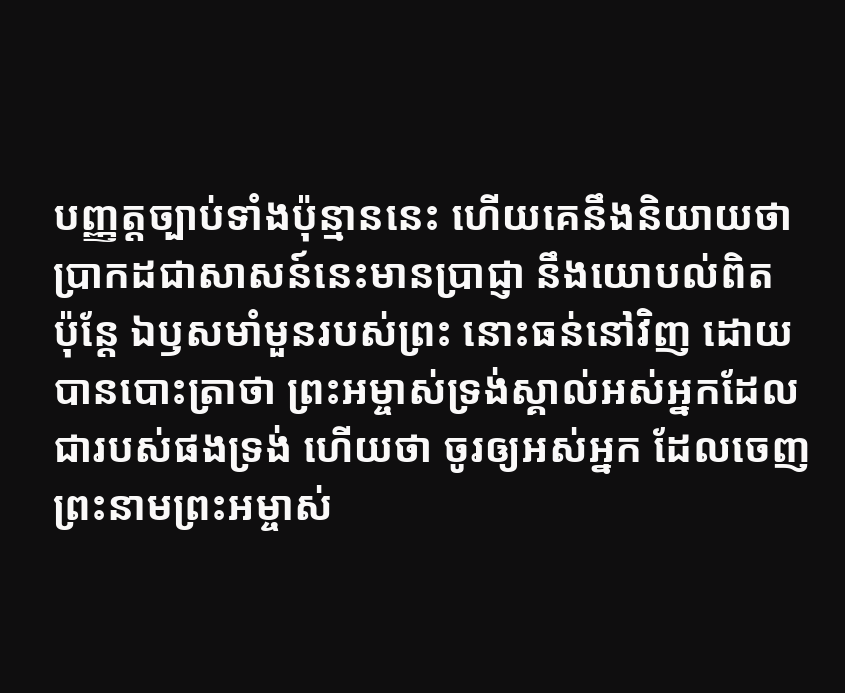បញ្ញត្តច្បាប់ទាំងប៉ុន្មាននេះ ហើយគេនឹងនិយាយថា ប្រាកដជាសាសន៍នេះមានប្រាជ្ញា នឹងយោបល់ពិត
ប៉ុន្តែ ឯឫសមាំមួនរបស់ព្រះ នោះធន់នៅវិញ ដោយបានបោះត្រាថា ព្រះអម្ចាស់ទ្រង់ស្គាល់អស់អ្នកដែលជារបស់ផងទ្រង់ ហើយថា ចូរឲ្យអស់អ្នក ដែលចេញព្រះនាមព្រះអម្ចាស់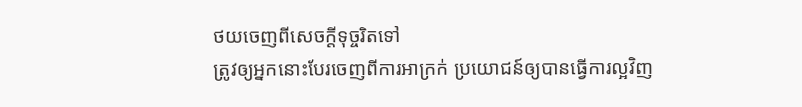ថយចេញពីសេចក្ដីទុច្ចរិតទៅ
ត្រូវឲ្យអ្នកនោះបែរចេញពីការអាក្រក់ ប្រយោជន៍ឲ្យបានធ្វើការល្អវិញ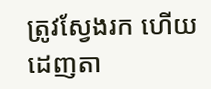ត្រូវស្វែងរក ហើយដេញតា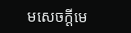មសេចក្ដីមេ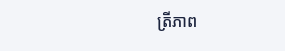ត្រីភាព